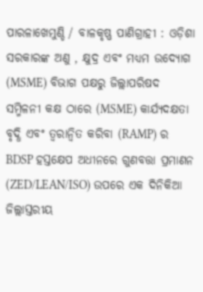ପାରଳାଖେମୁଣ୍ଡି / ବାଳକୃଷ୍ଣ ପାଣିଗ୍ରାହୀ : ଓଡ଼ିଶା ସରକାରଙ୍କ ଅଣୁ , କ୍ଷୁଦ୍ର ଏବଂ ମଧ୍ୟମ ଉଦ୍ୟୋଗ (MSME) ବିଭାଗ ପକ୍ଷରୁ ଜିଲ୍ଲାପରିଷଦ ସମ୍ମିଳନୀ କକ୍ଷ ଠାରେ (MSME) କାର୍ଯ୍ୟଦକ୍ଷତା ବୃଦ୍ଧି ଏବଂ ତ୍ବରାନ୍ବିତ କରିବା (RAMP) ର BDSP ହସ୍ତକ୍ଷେପ ଅଧୀନରେ ଗୁଣବତ୍ତା ପ୍ରମାଣନ (ZED/LEAN/ISO) ଉପରେ ଏକ ଦିନିକିଆ ଜିଲ୍ଲାସ୍ତରୀୟ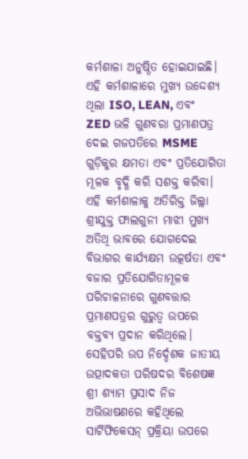କର୍ମଶାଳା ଅନୁଷ୍ଠିତ ହୋଇଯାଇଛି।
ଏହି କର୍ମଶାଳାରେ ମୁଖ୍ୟ ଉଦ୍ଦେଶ୍ୟ ଥିଲା ISO, LEAN, ଏବଂ ZED ଭଳି ଗୁଣବରା ପ୍ରମାଣପତ୍ର ଦେଇ ଗଜପତିରେ MSME ଗୁଡ଼ିକୁର କ୍ଷମତା ଏବଂ ପ୍ରତିଯୋଗିତା ମୂଳକ ବୃଦ୍ଧି କରି ସଶକ୍ତ କରିବା।
ଏହି କର୍ମଶାଳାକୁ ଅତିରିକ୍ତ ଜିଲ୍ଲା ଶ୍ରୀଯୁକ୍ତ ଫାଲଗୁନୀ ମାଝୀ ମୁଖ୍ୟ ଅତିଥି ଭାବରେ ଯୋଗଦେଇ ବିଭାଗର କାର୍ଯ୍ୟକ୍ଷମ ଉତ୍କର୍ଷତା ଏବଂ ବଜାର ପ୍ରତିଯୋଗିତାମୂଳକ ପରିଚାଳନାରେ ଗୁଣବତ୍ତାର ପ୍ରମାଣପତ୍ରର ଗୁରୁତ୍ବ ଉପରେ ବକ୍ତବ୍ୟ ପ୍ରଦାନ କରିଥିଲେ।
ସେହିପରି ଉପ ନିର୍ଦ୍ଦେଶକ ଜାତୀୟ ଉତ୍ପାଦକତା ପରିଷଦର ବିଶେଷଜ୍ଞ ଶ୍ରୀ ଶ୍ୟାମ ପ୍ରସାଦ ନିଜ ଅଭିଭାଷଣରେ କହିଥିଲେ ସାର୍ଟିଫିକେସନ୍ ପ୍ରକ୍ରିୟା ଉପରେ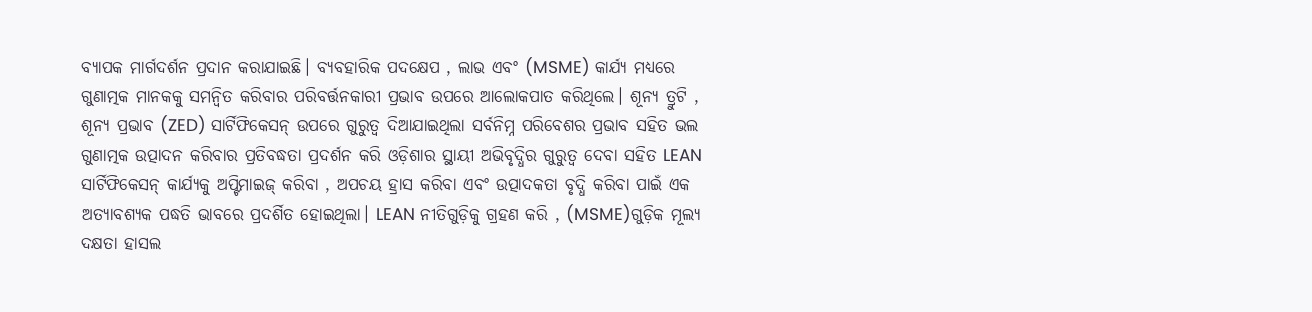ବ୍ୟାପକ ମାର୍ଗଦର୍ଶନ ପ୍ରଦାନ କରାଯାଇଛି। ବ୍ୟବହାରିକ ପଦକ୍ଷେପ , ଲାଭ ଏବଂ (MSME) କାର୍ଯ୍ୟ ମଧ୍ଯରେ ଗୁଣାତ୍ମକ ମାନକକୁ ସମନ୍ବିତ କରିବାର ପରିବର୍ତ୍ତନକାରୀ ପ୍ରଭାବ ଉପରେ ଆଲୋକପାତ କରିଥିଲେ। ଶୂନ୍ୟ ତ୍ରୁଟି , ଶୂନ୍ୟ ପ୍ରଭାବ (ZED) ସାର୍ଟିଫିକେସନ୍ ଉପରେ ଗୁରୁତ୍ବ ଦିଆଯାଇଥିଲା ସର୍ବନିମ୍ନ ପରିବେଶର ପ୍ରଭାବ ସହିତ ଭଲ ଗୁଣାତ୍ମକ ଉତ୍ପାଦନ କରିବାର ପ୍ରତିବଦ୍ଧତା ପ୍ରଦର୍ଶନ କରି ଓଡ଼ିଶାର ସ୍ଥାୟୀ ଅଭିବୃଦ୍ଧିର ଗୁରୁତ୍ଵ ଦେବା ସହିତ LEAN ସାର୍ଟିଫିକେସନ୍ କାର୍ଯ୍ୟକୁ ଅପ୍ଟିମାଇଜ୍ କରିବା , ଅପଚୟ ହ୍ରାସ କରିବା ଏବଂ ଉତ୍ପାଦକତା ବୃଦ୍ଧି କରିବା ପାଇଁ ଏକ ଅତ୍ୟାବଶ୍ୟକ ପଦ୍ଧତି ଭାବରେ ପ୍ରଦର୍ଶିତ ହୋଇଥିଲା। LEAN ନୀତିଗୁଡ଼ିକୁ ଗ୍ରହଣ କରି , (MSME)ଗୁଡ଼ିକ ମୂଲ୍ୟ ଦକ୍ଷତା ହାସଲ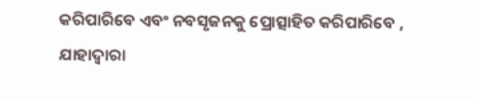କରିପାରିବେ ଏବଂ ନବସୃଜନକୁ ପ୍ରୋତ୍ସାହିତ କରିପାରିବେ , ଯାହାଦ୍ବାରା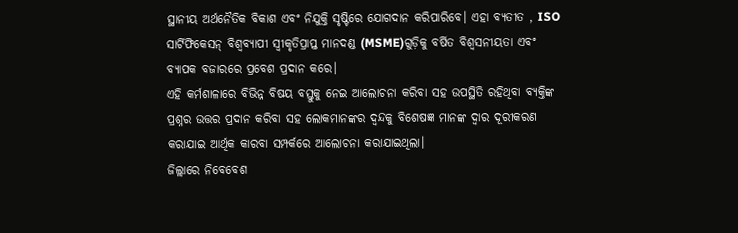ସ୍ଥାନୀୟ ଅର୍ଥନୈତିକ ବିକାଶ ଏବଂ ନିଯୁକ୍ତି ସୃଷ୍ଟିରେ ଯୋଗଦାନ କରିପାରିବେ। ଏହା ବ୍ୟତୀତ , ISO ସାର୍ଟିଫିକେସନ୍ ବିଶ୍ବବ୍ୟାପୀ ସ୍ବୀକୃତିପ୍ରାପ୍ତ ମାନଦଣ୍ଡ (MSME)ଗୁଡ଼ିକୁ ବର୍ଷିତ ବିଶ୍ବସନୀୟତା ଏବଂ ବ୍ୟାପକ ବଜାରରେ ପ୍ରବେଶ ପ୍ରଦାନ କରେ।
ଏହି କର୍ମଶାଳାରେ ବିଭିନ୍ନ ବିଷୟ ବସ୍ତୁକୁ ନେଇ ଆଲୋଚନା କରିବା ସହ ଉପସ୍ଥିତି ରହିଥିବା ବ୍ୟକ୍ତିଙ୍କ ପ୍ରଶ୍ନର ଉତ୍ତର ପ୍ରଦାନ କରିବା ସହ ଲୋକମାନଙ୍କର ଦ୍ୱନ୍ଦକୁ ବିଶେଷଜ୍ଞ ମାନଙ୍କ ଦ୍ଵାର ଦୂରୀକରଣ କରାଯାଇ ଆର୍ଥିକ କାରବା ସମ୍ପର୍କରେ ଆଲୋଚନା କରାଯାଇଥିଲା।
ଜିଲ୍ଲାରେ ନିବେବେଶ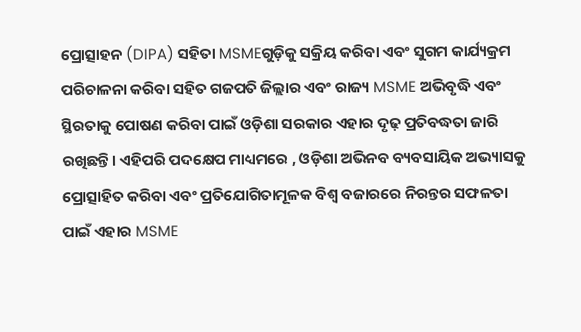ପ୍ରୋତ୍ସାହନ (DIPA) ସହିତା MSMEଗୁଡ଼ିକୁ ସକ୍ରିୟ କରିବା ଏବଂ ସୁଗମ କାର୍ଯ୍ୟକ୍ରମ ପରିଚାଳନା କରିବା ସହିତ ଗଜପତି ଜିଲ୍ଲାର ଏବଂ ରାଜ୍ୟ MSME ଅଭିବୃଦ୍ଧି ଏବଂ ସ୍ଥିରତାକୁ ପୋଷଣ କରିବା ପାଇଁ ଓଡ଼ିଶା ସରକାର ଏହାର ଦୃଢ଼ ପ୍ରତିବଦ୍ଧତା ଜାରି ରଖିଛନ୍ତି। ଏହିପରି ପଦକ୍ଷେପ ମାଧ୍ୟମରେ , ଓଡ଼ିଶା ଅଭିନବ ବ୍ୟବସାୟିକ ଅଭ୍ୟାସକୁ ପ୍ରୋତ୍ସାହିତ କରିବା ଏବଂ ପ୍ରତିଯୋଗିତାମୂଳକ ବିଶ୍ବ ବଜାରରେ ନିରନ୍ତର ସଫଳତା ପାଇଁ ଏହାର MSME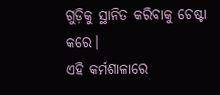ଗୁଡ଼ିକୁ ସ୍ଥାନିତ କରିବାକୁ ଚେଷ୍ଟା କରେ।
ଏହି କର୍ମଶାଳାରେ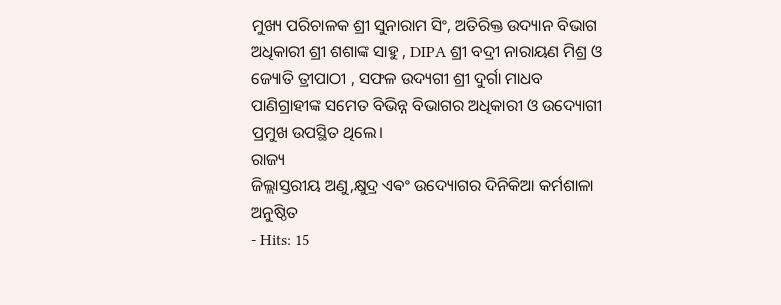ମୁଖ୍ୟ ପରିଚାଳକ ଶ୍ରୀ ସୁନାରାମ ସିଂ, ଅତିରିକ୍ତ ଉଦ୍ୟାନ ବିଭାଗ ଅଧିକାରୀ ଶ୍ରୀ ଶଶାଙ୍କ ସାହୁ , DIPA ଶ୍ରୀ ବଦ୍ରୀ ନାରାୟଣ ମିଶ୍ର ଓ ଜ୍ୟୋତି ତ୍ରୀପାଠୀ , ସଫଳ ଉଦ୍ୟଗୀ ଶ୍ରୀ ଦୁର୍ଗା ମାଧବ ପାଣିଗ୍ରାହୀଙ୍କ ସମେତ ବିଭିନ୍ନ ବିଭାଗର ଅଧିକାରୀ ଓ ଉଦ୍ୟୋଗୀ ପ୍ରମୁଖ ଉପସ୍ଥିତ ଥିଲେ।
ରାଜ୍ୟ
ଜିଲ୍ଲାସ୍ତରୀୟ ଅଣୁ,କ୍ଷୁଦ୍ର ଏଵଂ ଉଦ୍ୟୋଗର ଦିନିକିଆ କର୍ମଶାଳା ଅନୁଷ୍ଠିତ
- Hits: 15